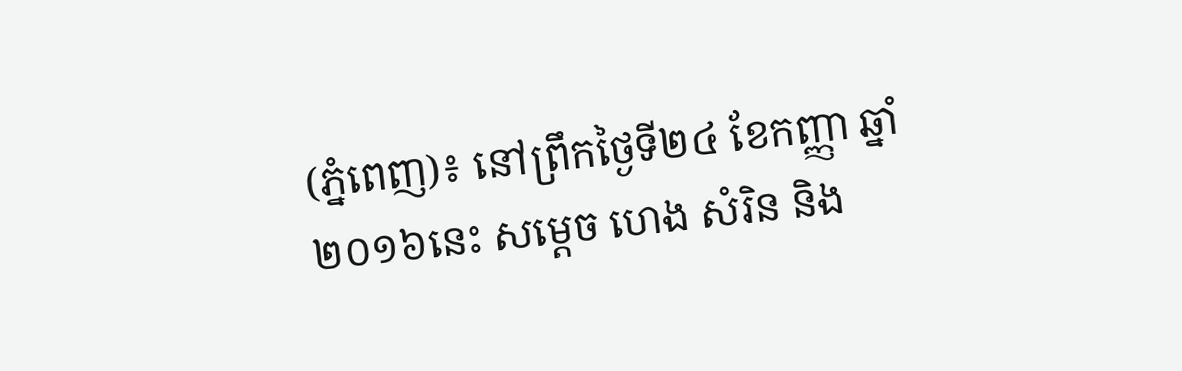(ភ្នំពេញ)៖ នៅព្រឹកថ្ងៃទី២៤ ខែកញ្ញា ឆ្នាំ២០១៦នេះ សម្តេច ហេង សំរិន និង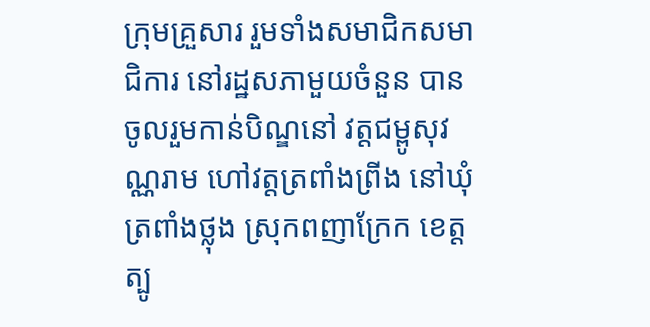ក្រុមគ្រួសារ រួមទាំងសមាជិកសមាជិការ នៅរដ្ឋសភាមួយចំនួន បានចូលរួមកាន់បិណ្ឌនៅ វត្តជម្ពូសុវណ្ណរាម ហៅវត្តត្រពាំងព្រីង នៅឃុំត្រពាំងថ្លុង ស្រុកពញាក្រែក ខេត្តត្បូ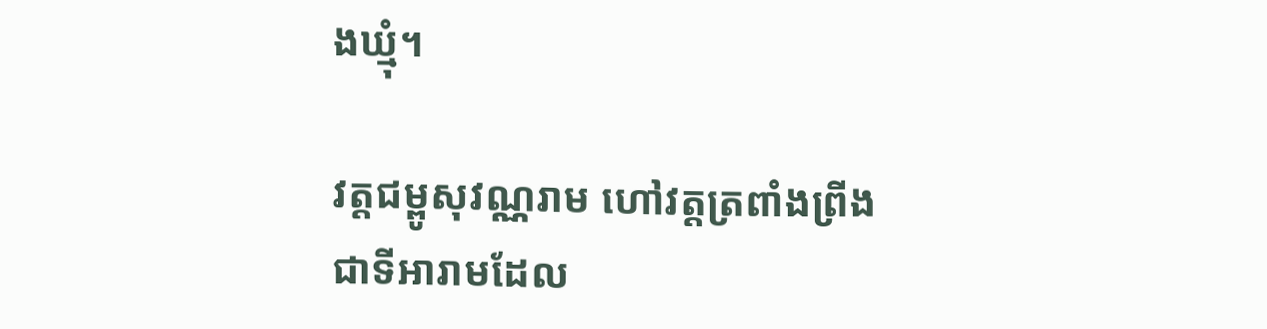ងឃ្មុំ។

វត្តជម្ពូសុវណ្ណរាម ហៅវត្តត្រពាំងព្រីង ជាទីអារាមដែល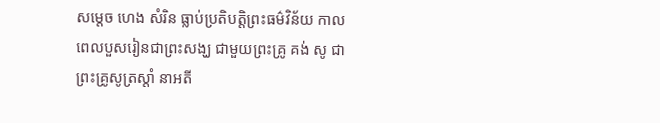សម្តេច ហេង សំរិន ធ្លាប់ប្រតិបត្តិព្រះធម៌វិន័យ កាលពេលបួសរៀនជាព្រះសង្ឃ ជាមួយព្រះគ្រូ គង់ សូ ជាព្រះគ្រូសូត្រស្តាំ នាអតី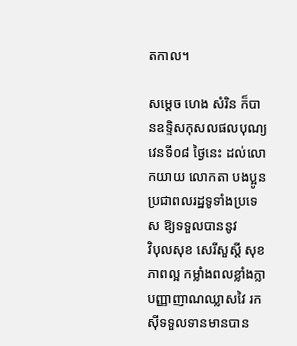តកាល។

សម្តេច ហេង សំរិន ក៏បានឧទ្ទិសកុសលផលបុណ្យវេនទី០៨ ថ្ងៃនេះ ដល់លោកយាយ លោកតា បងប្អូនប្រជាពលរដ្ឋទូទាំងប្រទេស ឱ្យទទួលបាននូវ
វិបុលសុខ សេរីសួស្តី សុខភាពល្អ កម្លាំងពលខ្លាំងក្លា បញ្ញាញាណឈ្លាសវៃ រកស៊ីទទួលទានមានបាន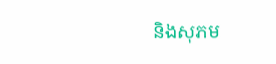និងសុភម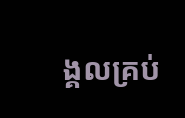ង្គលគ្រប់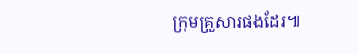ក្រុមគ្រួសារផងដែរ៕